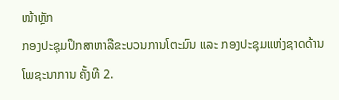ໜ້າຫຼັກ
ກອງປະຊຸມປຶກສາຫາລືຂະບວນການໂຕະມົນ ແລະ ກອງປະຊຸມແຫ່ງຊາດດ້ານໂພຊະນາການ ຄັ້ງທີ 2.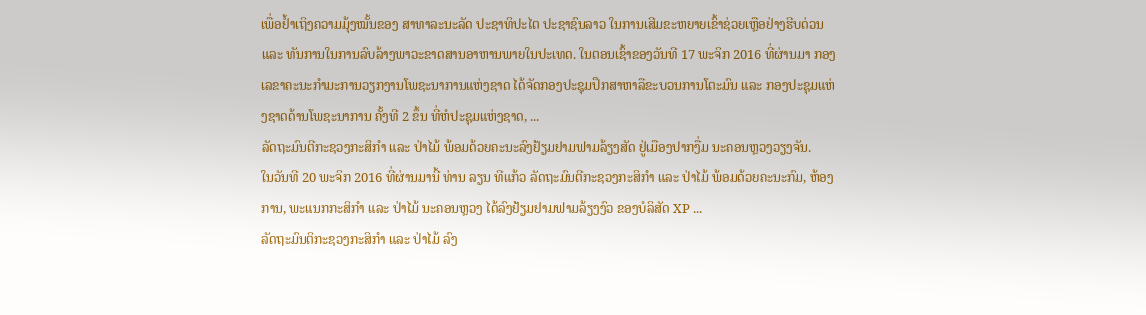ເພື່ອຢ້ຳເຖິງຄວາມມຸ້ງໝັ້ນຂອງ ສາທາລະນະລັດ ປະຊາທິປະໄຕ ປະຊາຊົນລາວ ໃນການເສີມຂະຫຍາຍເຂົ້າຊ່ວຍເຫຼືອຢ່າງຮີບດ່ວນ ແລະ ທັນການໃນການລົບລ້າງພາວະຂາດສານອາຫານພາຍໃນປະເທດ. ໃນຕອນເຊົ້າຂອງວັນທີ 17 ພະຈິກ 2016 ທີ່ຜ່ານມາ ກອງເລຂາຄະນະກຳມະການວຽກງານໂພຊະນາການແຫ່ງຊາດ ໄດ້ຈັດກອງປະຊຸມປຶກສາຫາລືຂະບວນການໂຕະມົນ ແລະ ກອງປະຊຸມແຫ່ງຊາດດ້ານໂພຊະນາການ ຄັ້ງທີ 2 ຂຶ້ນ ທີ່ຫໍປະຊຸມແຫ່ງຊາດ, ...
ລັດຖະມົນຕີກະຊວງກະສິກຳ ແລະ ປ່າໄມ້ ພ້ອມດ້ວຍຄະນະລົງຢ້ຽມຢາມຟາມລ້ຽງສັດ ຢູ່ເມືອງປາກງື່ມ ນະຄອນຫຼວງວຽງຈັນ.
ໃນວັນທີ 20 ພະຈິກ 2016 ທີ່ຜ່ານມານີ້ ທ່ານ ລຽນ ທີແກ້ວ ລັດຖະມົນຕີກະຊວງກະສິກຳ ແລະ ປ່າໄມ້ ພ້ອມດ້ວຍຄະນະກົມ, ຫ້ອງການ, ພະແນກກະສິກຳ ແລະ ປ່າໄມ້ ນະຄອນຫຼວງ ໄດ້ລົງຢ້ຽມຢາມຟາມລ້ຽງງົວ ຂອງບໍລິສັດ XP ...
ລັດຖະມົນຕິກະຊວງກະສິກຳ ແລະ ປ່າໄມ້ ລົງ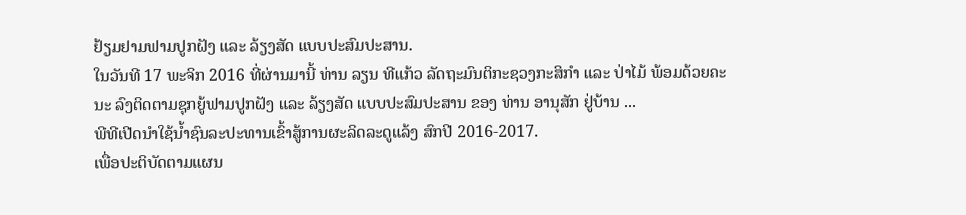ຢ້ຽມຢາມຟາມປູກຝັງ ແລະ ລ້ຽງສັດ ແບບປະສົມປະສານ.
ໃນວັນທີ 17 ພະຈິກ 2016 ທີ່ຜ່ານມານີ້ ທ່ານ ລຽນ ທີແກ້ວ ລັດຖະມົນຕິກະຊວງກະສິກຳ ແລະ ປ່າໄມ້ ພ້ອມດ້ວຍຄະນະ ລົງຕິດຕາມຊຸກຍູ້ຟາມປູກຝັງ ແລະ ລ້ຽງສັດ ແບບປະສົມປະສານ ຂອງ ທ່ານ ອານຸສັກ ຢູ່ບ້ານ ...
ພີທີເປີດນຳໃຊ້ນ້ຳຊົນລະປະທານເຂົ້າສູ້ການຜະລິດລະດູແລ້ງ ສົກປີ 2016-2017.
ເພື່ອປະຕິບັດຕາມແຜນ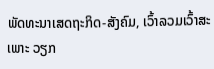ພັດທະນາເສດຖະກິດ-ສັງຄົມ, ເວົ້າລວມເວົ້າສະເພາະ ວຽກ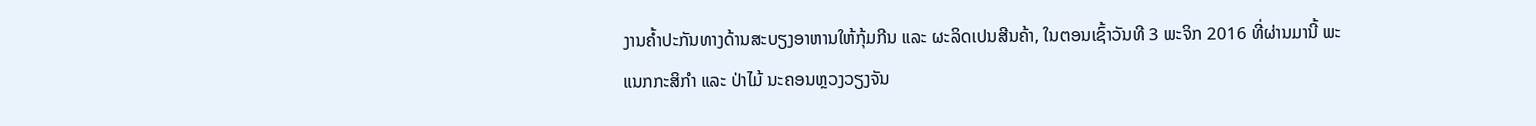ງານຄ້ຳປະກັນທາງດ້ານສະບຽງອາຫານໃຫ້ກຸ້ມກີນ ແລະ ຜະລິດເປນສີນຄ້າ, ໃນຕອນເຊົ້າວັນທີ 3 ພະຈິກ 2016 ທີ່ຜ່ານມານີ້ ພະແນກກະສິກຳ ແລະ ປ່າໄມ້ ນະຄອນຫຼວງວຽງຈັນ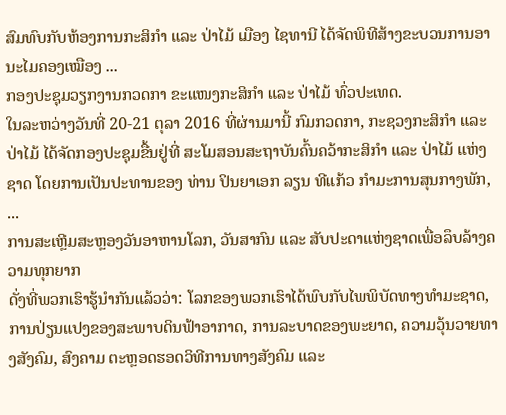ສົມທົບກັບຫ້ອງການກະສິກຳ ແລະ ປ່າໄມ້ ເມືອງ ໄຊທານີ ໄດ້ຈັດພິທີສ້າງຂະບວນການອານະໄມຄອງເໝືອງ ...
ກອງປະຊຸມວຽກງານກວດກາ ຂະແໜງກະສິກຳ ແລະ ປ່າໄມ້ ທົ່ວປະເທດ.
ໃນລະຫວ່າງວັນທີ່ 20-21 ຕຸລາ 2016 ທີ່ຜ່ານມານີ້ ກົມກວດກາ, ກະຊວງກະສິກຳ ແລະ ປ່າໄມ້ ໄດ້ຈັດກອງປະຊຸມຂື້ນຢູ່ທີ່ ສະໂມສອນສະຖາບັນຄົ້ນຄວ້າກະສິກຳ ແລະ ປ່າໄມ້ ແຫ່ງຊາດ ໂດຍການເປັນປະທານຂອງ ທ່ານ ປິນຍາເອກ ລຽນ ທີແກ້ວ ກຳມະການສຸນກາງພັກ, ...
ການສະເຫຼີມສະຫຼອງວັນອາຫານໂລກ, ວັນສາກົນ ແລະ ສັບປະດາແຫ່ງຊາດເພື່ອລຶບລ້າງຄວາມທຸກຍາກ
ດັ່ງທີ່ພວກເຮົາຮູ້ນຳກັນແລ້ວວ່າ: ໂລກຂອງພວກເຮົາໄດ້ພົບກັບໄພພິບັດທາງທຳມະຊາດ, ການປ່ຽນແປງຂອງສະພາບດິນຟ້າອາກາດ, ການລະບາດຂອງພະຍາດ, ຄວາມວຸ້ນວາຍທາງສັງຄົມ, ສົງຄາມ ຕະຫຼອດຮອດວິທີການທາງສັງຄົມ ແລະ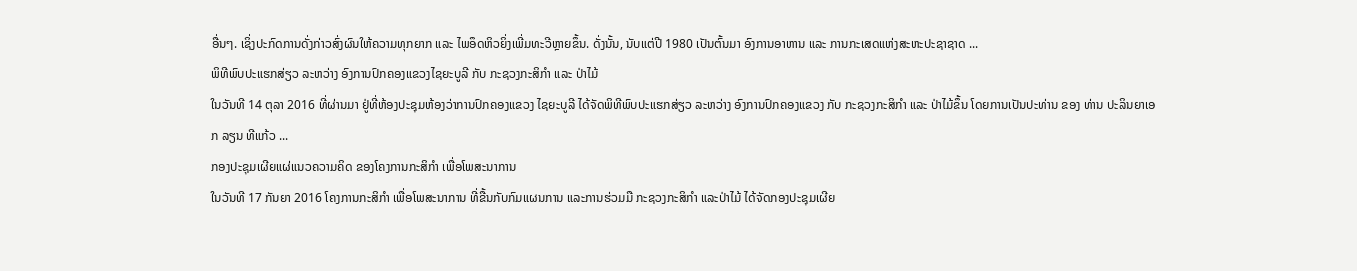ອື່ນໆ. ເຊິ່ງປະກົດການດັ່ງກ່າວສົ່ງຜົນໃຫ້ຄວາມທຸກຍາກ ແລະ ໄພອຶດຫິວຍິ່ງເພີ່ມທະວີຫຼາຍຂຶ້ນ. ດັ່ງນັ້ນ, ນັບແຕ່ປີ 1980 ເປັນຕົ້ນມາ ອົງການອາຫານ ແລະ ການກະເສດແຫ່ງສະຫະປະຊາຊາດ ...
ພິທີພົບປະແຮກສ່ຽວ ລະຫວ່າງ ອົງການປົກຄອງແຂວງໄຊຍະບູລີ ກັບ ກະຊວງກະສິກຳ ແລະ ປ່າໄມ້
ໃນວັນທີ 14 ຕຸລາ 2016 ທີ່ຜ່ານມາ ຢູ່ທີ່ຫ້ອງປະຊຸມຫ້ອງວ່າການປົກຄອງແຂວງ ໄຊຍະບູລີ ໄດ້ຈັດພິທີພົບປະແຮກສ່ຽວ ລະຫວ່າງ ອົງການປົກຄອງແຂວງ ກັບ ກະຊວງກະສິກຳ ແລະ ປ່າໄມ້ຂຶ້ນ ໂດຍການເປັນປະທ່ານ ຂອງ ທ່ານ ປະລິນຍາເອກ ລຽນ ທີແກ້ວ ...
ກອງປະຊຸມເຜີຍແຜ່ແນວຄວາມຄິດ ຂອງໂຄງການກະສິກໍາ ເພື່ອໂພສະນາການ
ໃນວັນທີ 17 ກັນຍາ 2016 ໂຄງການກະສິກໍາ ເພື່ອໂພສະນາການ ທີ່ຂື້ນກັບກົມແຜນການ ແລະການຮ່ວມມື ກະຊວງກະສິກໍາ ແລະປ່າໄມ້ ໄດ້ຈັດກອງປະຊຸມເຜີຍ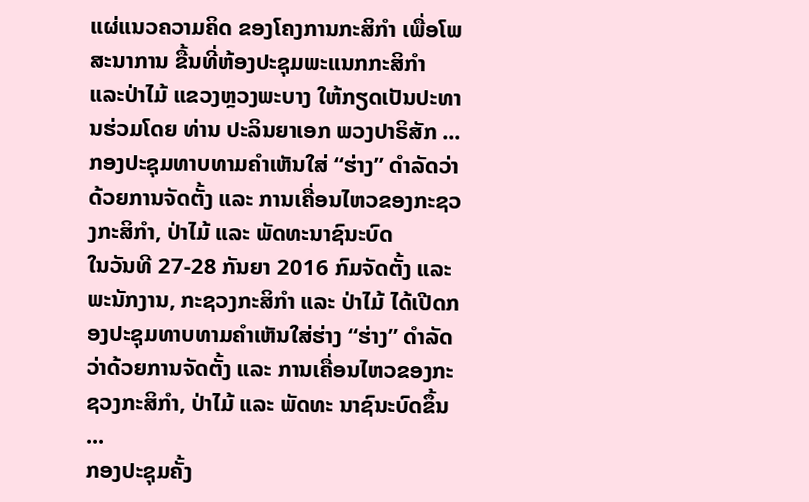ແຜ່ແນວຄວາມຄິດ ຂອງໂຄງການກະສິກໍາ ເພື່ອໂພສະນາການ ຂື້ນທີ່ຫ້ອງປະຊຸມພະແນກກະສິກໍາ ແລະປ່າໄມ້ ແຂວງຫຼວງພະບາງ ໃຫ້ກຽດເປັນປະທານຮ່ວມໂດຍ ທ່ານ ປະລິນຍາເອກ ພວງປາຣິສັກ ...
ກອງປະຊຸມທາບທາມຄຳເຫັນໃສ່ “ຮ່າງ” ດໍາລັດວ່າດ້ວຍການຈັດຕັ້ງ ແລະ ການເຄື່ອນໄຫວຂອງກະຊວງກະສິກຳ, ປ່າໄມ້ ແລະ ພັດທະນາຊົນະບົດ
ໃນວັນທີ 27-28 ກັນຍາ 2016 ກົມຈັດຕັ້ງ ແລະ ພະນັກງານ, ກະຊວງກະສິກຳ ແລະ ປ່າໄມ້ ໄດ້ເປີດກອງປະຊຸມທາບທາມຄຳເຫັນໃສ່ຮ່າງ “ຮ່າງ” ດຳລັດວ່າດ້ວຍການຈັດຕັ້ງ ແລະ ການເຄື່ອນໄຫວຂອງກະ ຊວງກະສິກຳ, ປ່າໄມ້ ແລະ ພັດທະ ນາຊົນະບົດຂຶ້ນ ...
ກອງປະຊຸມຄັ້ງ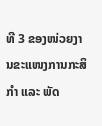ທີ 3 ຂອງໜ່ວຍງານຂະແໜງການກະສິກໍາ ແລະ ພັດ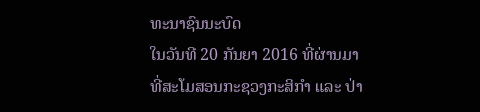ທະນາຊົນນະບົດ
ໃນວັນທີ 20 ກັນຍາ 2016 ທີ່ຜ່ານມາ ທີ່ສະໂມສອນກະຊວງກະສິກໍາ ແລະ ປ່າ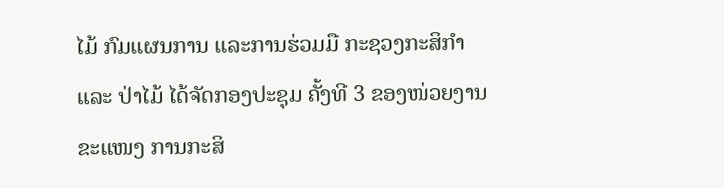ໄມ້ ກົມແຜນການ ແລະການຮ່ວມມື ກະຊວງກະສິກໍາ ແລະ ປ່າໄມ້ ໄດ້ຈັດກອງປະຊຸມ ຄັ້ງທີ 3 ຂອງໜ່ວຍງານຂະແໜງ ການກະສິ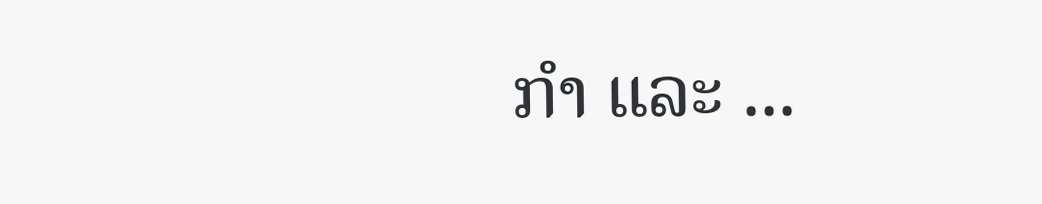ກໍາ ແລະ ...